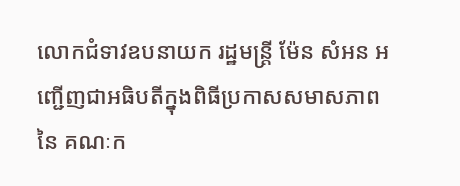លោកជំទាវឧបនាយក រដ្ឋមន្ត្រី ម៉ែន សំអន អញ្ជើញជាអធិបតីក្នុងពិធីប្រកាសសមាសភាពនៃ គណៈក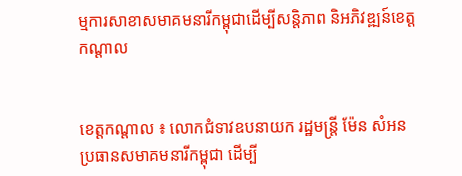ម្មការសាខាសមាគមនារីកម្ពុជាដើម្បីសន្តិភាព និអភិវឌ្ឍន៍ខេត្តកណ្តាល


ខេត្តកណ្តាល ៖ លោកជំទាវឧបនាយក រដ្ឋមន្ត្រី ម៉ែន សំអន ប្រធានសមាគមនារីកម្ពុជា ដើម្បី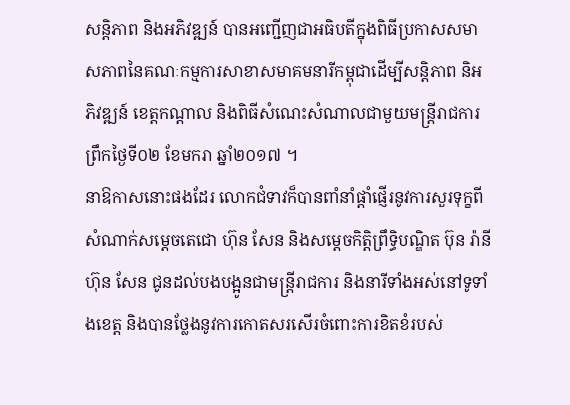សន្តិភាព និងអភិវឌ្ឍន៍ បានអញ្ជើញជាអធិបតីក្នុងពិធីប្រកាសសមាសភាពនៃគណៈកម្មការសាខាសមាគមនារីកម្ពុជាដើម្បីសន្តិភាព និអភិវឌ្ឍន៍ ខេត្តកណ្តាល និងពិធីសំណេះសំណាលជាមួយមន្ត្រីរាជការ ព្រឹកថ្ងៃទី០២ ខែមករា ឆ្នាំ២០១៧ ។
នាឱកាសនោះផងដែរ លោកជំទាវក៏បានពាំនាំផ្តាំផ្ញើរនូវការសួរទុក្ខពីសំណាក់សម្តេចតេជោ ហ៊ុន សែន និងសម្តេចកិត្តិព្រឹទ្ធិបណ្ឌិត ប៊ុន រ៉ានី ហ៊ុន សែន ជូនដល់បងបង្អូនជាមន្ត្រីរាជការ និងនារីទាំងអស់នៅទូទាំងខេត្ត និងបានថ្លែងនូវការកោតសរសើរចំពោះការខិតខំរបស់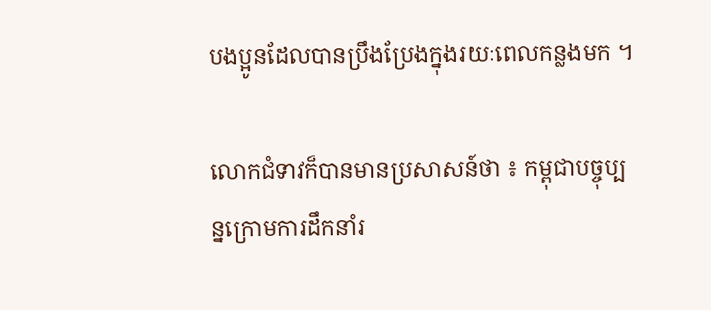បងប្អូនដែលបានប្រឹងប្រែងក្នុងរយៈពេលកន្លងមក ។

លោកជំទាវក៏បានមានប្រសាសន៍ថា ៖ កម្ពុជាបច្ចុប្បន្នក្រោមការដឹកនាំរ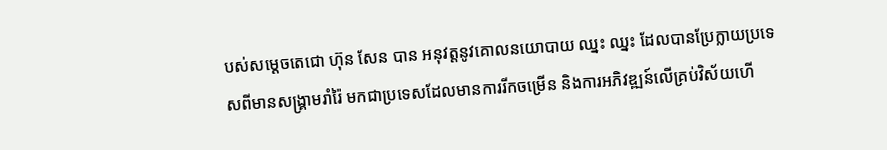បស់សម្តេចតេជោ ហ៊ុន សែន បាន អនុវត្តនូវគោលនយោបាយ ឈ្នះ ឈ្នះ ដែលបានប្រែក្លាយប្រទេសពីមានសង្គ្រាមរាំរ៉ៃ មកជាប្រទេសដែលមានការរីកចម្រើន និងការអភិវឌ្ឍន៍លើគ្រប់វិស័យហើ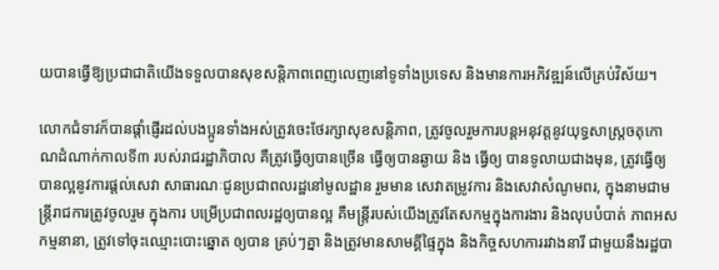យបានធ្វើឱ្យប្រជាជាតិយើងទទួលបានសុខសន្តិភាពពេញលេញនៅទូទាំងប្រទេស និងមានការអភិវឌ្ឍន៍លើគ្រប់វិស័យ។

លោកជំទាវក៏បានផ្តាំផ្ញើរដល់បងប្អូនទាំងអស់ត្រូវចេះថែរក្សាសុខសន្តិភាព, ត្រូវចូលរួមការបន្តអនុវត្តនូវយុទ្ធសាស្ត្រចតុកោណដំណាក់កាលទី៣ របស់រាជរដ្ឋាភិបាល គឺត្រូវធ្វើឲ្យបានច្រើន ធ្វើឲ្យបានឆ្ងាយ និង ធ្វើឲ្យ បានទូលាយជាងមុន, ត្រូវធ្វើឲ្យបានល្អនូវការផ្តល់សេវា សាធារណៈជូនប្រជាពលរដ្ឋនៅមូលដ្ឋាន រួមមាន សេវាតម្រូវការ និងសេវាសំណូមពរ, ក្នុងនាមជាមន្ត្រីរាជការត្រូវចូលរួម ក្នុងការ បម្រើប្រជាពលរដ្ឋឲ្យបានល្អ គឺមន្ត្រីរបស់យើងត្រូវតែសកម្មក្នុងការងារ និងលុបបំបាត់ ភាពអសកម្មនានា, ត្រូវទៅចុះឈ្មោះបោះឆ្នោត ឲ្យបាន គ្រប់ៗគ្នា និងត្រូវមានសាមគ្គីផ្ទៃក្នុង និងកិច្ចសហការរវាងនារី ជាមួយនឹងរដ្ឋបា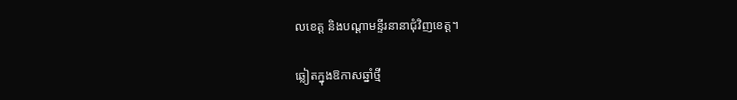លខេត្ត និងបណ្តាមន្ទីរនានាជុំវិញខេត្ត។

ឆ្លៀតក្នុងឱកាសឆ្នាំថ្មី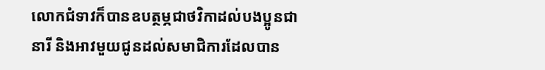លោកជំទាវក៏បានឧបត្ថម្ភជាថវិកាដល់បងប្អូនជានារី និងអាវមួយជូនដល់សមាជិការដែលបាន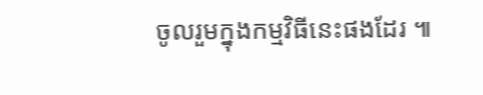ចូលរួមក្នុងកម្មវិធីនេះផងដែរ ៕